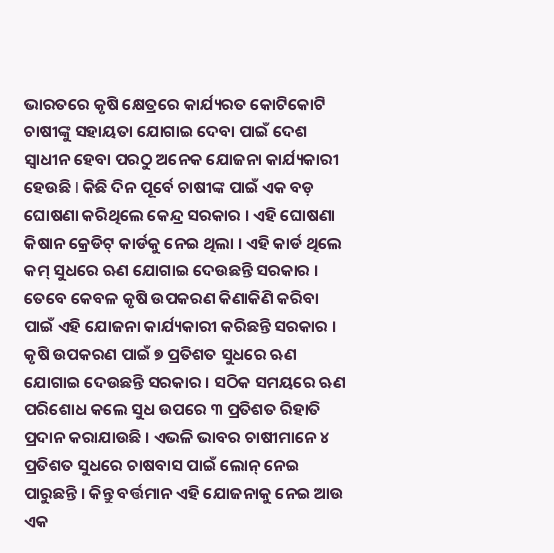ଭାରତରେ କୃଷି କ୍ଷେତ୍ରରେ କାର୍ଯ୍ୟରତ କୋଟିକୋଟି ଚାଷୀଙ୍କୁ ସହାୟତା ଯୋଗାଇ ଦେବା ପାଇଁ ଦେଶ ସ୍ୱାଧୀନ ହେବା ପରଠୁ ଅନେକ ଯୋଜନା କାର୍ଯ୍ୟକାରୀ ହେଉଛି l କିଛି ଦିନ ପୂର୍ବେ ଚାଷୀଙ୍କ ପାଇଁ ଏକ ବଡ଼ ଘୋଷଣା କରିଥିଲେ କେନ୍ଦ୍ର ସରକାର । ଏହି ଘୋଷଣା କିଷାନ କ୍ରେଡିଟ୍ କାର୍ଡକୁ ନେଇ ଥିଲା । ଏହି କାର୍ଡ ଥିଲେ କମ୍ ସୁଧରେ ଋଣ ଯୋଗାଇ ଦେଉଛନ୍ତି ସରକାର । ତେବେ କେବଳ କୃଷି ଉପକରଣ କିଣାକିଣି କରିବା ପାଇଁ ଏହି ଯୋଜନା କାର୍ଯ୍ୟକାରୀ କରିଛନ୍ତି ସରକାର ।
କୃଷି ଉପକରଣ ପାଇଁ ୭ ପ୍ରତିଶତ ସୁଧରେ ଋଣ ଯୋଗାଇ ଦେଉଛନ୍ତି ସରକାର । ସଠିକ ସମୟରେ ଋଣ ପରିଶୋଧ କଲେ ସୁଧ ଉପରେ ୩ ପ୍ରତିଶତ ରିହାତି ପ୍ରଦାନ କରାଯାଉଛି । ଏଭଳି ଭାବର ଚାଷୀମାନେ ୪ ପ୍ରତିଶତ ସୁଧରେ ଚାଷବାସ ପାଇଁ ଲୋନ୍ ନେଇ ପାରୁଛନ୍ତି । କିନ୍ତୁ ବର୍ତ୍ତମାନ ଏହି ଯୋଜନାକୁ ନେଇ ଆଉ ଏକ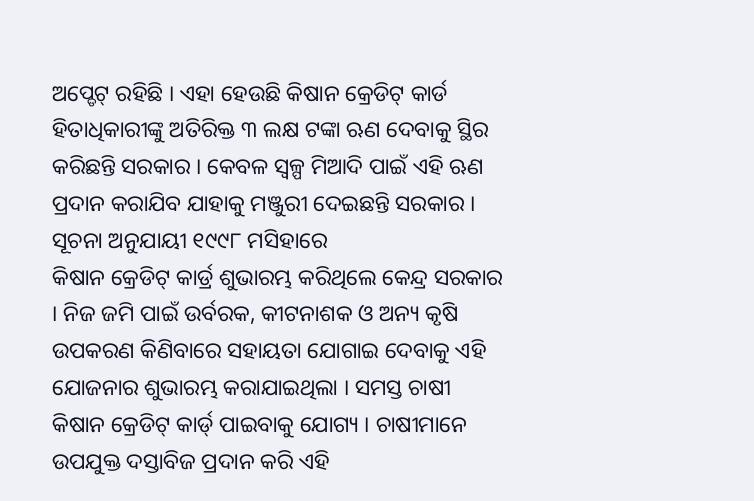ଅପ୍ଡେଟ୍ ରହିଛି । ଏହା ହେଉଛି କିଷାନ କ୍ରେଡିଟ୍ କାର୍ଡ ହିତାଧିକାରୀଙ୍କୁ ଅତିରିକ୍ତ ୩ ଲକ୍ଷ ଟଙ୍କା ଋଣ ଦେବାକୁ ସ୍ଥିର କରିଛନ୍ତି ସରକାର । କେବଳ ସ୍ୱଳ୍ପ ମିଆଦି ପାଇଁ ଏହି ଋଣ ପ୍ରଦାନ କରାଯିବ ଯାହାକୁ ମଞ୍ଜୁରୀ ଦେଇଛନ୍ତି ସରକାର । ସୂଚନା ଅନୁଯାୟୀ ୧୯୯୮ ମସିହାରେ
କିଷାନ କ୍ରେଡିଟ୍ କାର୍ଡ୍ର ଶୁଭାରମ୍ଭ କରିଥିଲେ କେନ୍ଦ୍ର ସରକାର । ନିଜ ଜମି ପାଇଁ ଉର୍ବରକ, କୀଟନାଶକ ଓ ଅନ୍ୟ କୃଷି ଉପକରଣ କିଣିବାରେ ସହାୟତା ଯୋଗାଇ ଦେବାକୁ ଏହି ଯୋଜନାର ଶୁଭାରମ୍ଭ କରାଯାଇଥିଲା । ସମସ୍ତ ଚାଷୀ କିଷାନ କ୍ରେଡିଟ୍ କାର୍ଡ୍ ପାଇବାକୁ ଯୋଗ୍ୟ । ଚାଷୀମାନେ ଉପଯୁକ୍ତ ଦସ୍ତାବିଜ ପ୍ରଦାନ କରି ଏହି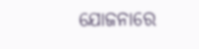ଯୋଜନାରେ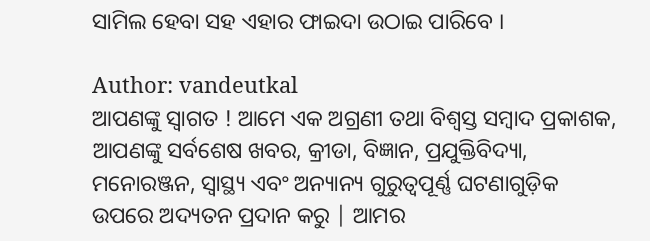ସାମିଲ ହେବା ସହ ଏହାର ଫାଇଦା ଉଠାଇ ପାରିବେ ।

Author: vandeutkal
ଆପଣଙ୍କୁ ସ୍ଵାଗତ ! ଆମେ ଏକ ଅଗ୍ରଣୀ ତଥା ବିଶ୍ୱସ୍ତ ସମ୍ବାଦ ପ୍ରକାଶକ, ଆପଣଙ୍କୁ ସର୍ବଶେଷ ଖବର, କ୍ରୀଡା, ବିଜ୍ଞାନ, ପ୍ରଯୁକ୍ତିବିଦ୍ୟା, ମନୋରଞ୍ଜନ, ସ୍ୱାସ୍ଥ୍ୟ ଏବଂ ଅନ୍ୟାନ୍ୟ ଗୁରୁତ୍ୱପୂର୍ଣ୍ଣ ଘଟଣାଗୁଡ଼ିକ ଉପରେ ଅଦ୍ୟତନ ପ୍ରଦାନ କରୁ | ଆମର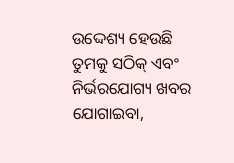ଉଦ୍ଦେଶ୍ୟ ହେଉଛି ତୁମକୁ ସଠିକ୍ ଏବଂ ନିର୍ଭରଯୋଗ୍ୟ ଖବର ଯୋଗାଇବା,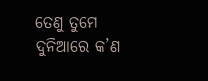ତେଣୁ ତୁମେ ଦୁନିଆରେ କ’ଣ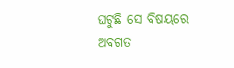ଘଟୁଛି ସେ ବିଷୟରେ ଅବଗତ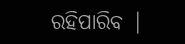ରହିପାରିବ |